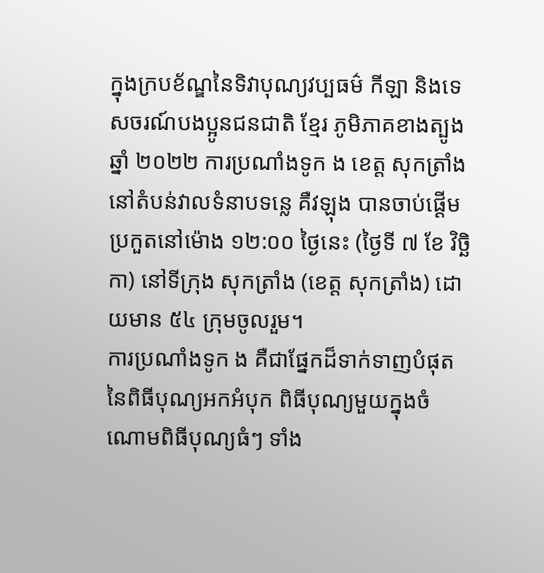ក្នុងក្របខ័ណ្ឌនៃទិវាបុណ្យវប្បធម៌ កីឡា និងទេសចរណ៍បងប្អូនជនជាតិ ខ្មែរ ភូមិភាគខាងត្បូងឆ្នាំ ២០២២ ការប្រណាំងទូក ង ខេត្ត សុកត្រាំង នៅតំបន់វាលទំនាបទន្លេ គឺវឡុង បានចាប់ផ្ដើមប្រកួតនៅម៉ោង ១២:០០ ថ្ងៃនេះ (ថ្ងៃទី ៧ ខែ វិច្ឆិកា) នៅទីក្រុង សុកត្រាំង (ខេត្ត សុកត្រាំង) ដោយមាន ៥៤ ក្រុមចូលរួម។
ការប្រណាំងទូក ង គឺជាផ្នែកដ៏ទាក់ទាញបំផុតនៃពិធីបុណ្យអកអំបុក ពិធីបុណ្យមួយក្នុងចំណោមពិធីបុណ្យធំៗ ទាំង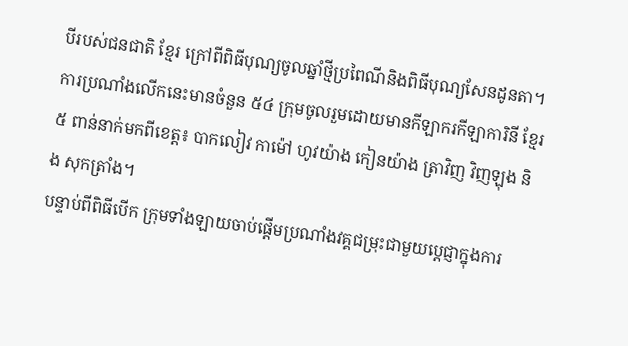បីរបស់ជនជាតិ ខ្មែរ ក្រៅពីពិធីបុណ្យចូលឆ្នាំថ្មីប្រពៃណីនិងពិធីបុណ្យសែនដូនតា។
ការប្រណាំងលើកនេះមានចំនួន ៥៤ ក្រុមចូលរួមដោយមានកីឡាករកីឡាការិនី ខ្មែរ ៥ ពាន់នាក់មកពីខេត្ត៖ បាកលៀវ កាម៉ៅ ហូវយ៉ាង កៀនយ៉ាង ត្រាវិញ វិញឡុង និង សុកត្រាំង។
បន្ទាប់ពីពិធីបើក ក្រុមទាំងឡាយចាប់ផ្តើមប្រណាំងវគ្គជម្រុះជាមួយប្តេជ្ញាក្នុងការ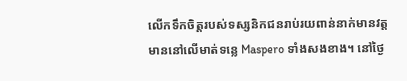លើកទឹកចិត្តរបស់ទស្សនិកជនរាប់រយពាន់នាក់មានវត្តមាននៅលើមាត់ទន្លេ Maspero ទាំងសងខាង។ នៅថ្ងៃ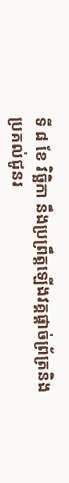ទី ៨ ខែ វិច្ឆិកា នឹងប្រព្រឹត្តឡើងវគ្គផ្ដាច់ព្រ័ត្រនិងប្រគល់ជូនរ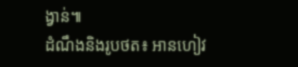ង្វាន់៕
ដំណឹងនិងរូបថត៖ អានហៀវ